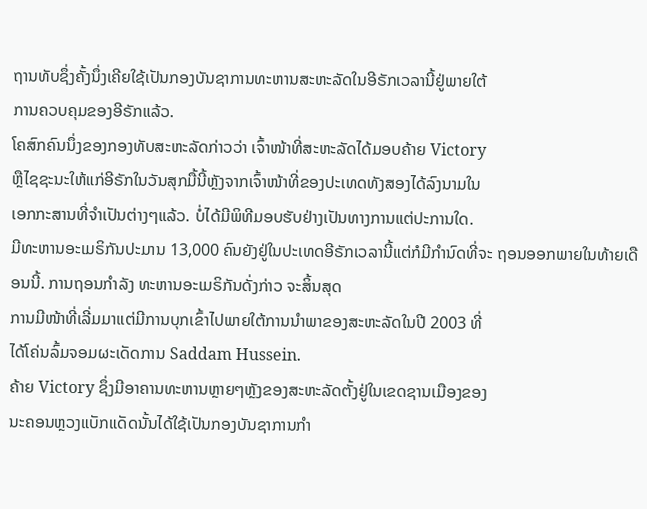ຖານທັບຊຶ່ງຄັ້ງນຶ່ງເຄີຍໃຊ້ເປັນກອງບັນຊາການທະຫານສະຫະລັດໃນອີຣັກເວລານີ້ຢູ່ພາຍໃຕ້
ການຄວບຄຸມຂອງອີຣັກແລ້ວ.
ໂຄສົກຄົນນຶ່ງຂອງກອງທັບສະຫະລັດກ່າວວ່າ ເຈົ້າໜ້າທີ່ສະຫະລັດໄດ້ມອບຄ້າຍ Victory
ຫຼືໄຊຊະນະໃຫ້ແກ່ອີຣັກໃນວັນສຸກມື້ນີ້ຫຼັງຈາກເຈົ້າໜ້າທີ່ຂອງປະເທດທັງສອງໄດ້ລົງນາມໃນ
ເອກກະສານທີ່ຈຳເປັນຕ່າງໆແລ້ວ. ບໍ່ໄດ້ມີພິທີມອບຮັບຢ່າງເປັນທາງການແຕ່ປະການໃດ.
ມີທະຫານອະເມຣິກັນປະມານ 13,000 ຄົນຍັງຢູ່ໃນປະເທດອີຣັກເວລານີ້ແຕ່ກໍມີກຳນົດທີ່ຈະ ຖອນອອກພາຍໃນທ້າຍເດືອນນີ້. ການຖອນກຳລັງ ທະຫານອະເມຣິກັນດັ່ງກ່າວ ຈະສິ້ນສຸດ
ການມີໜ້າທີ່ເລີ່ມມາແຕ່ມີການບຸກເຂົ້າໄປພາຍໃຕ້ການນຳພາຂອງສະຫະລັດໃນປີ 2003 ທີ່
ໄດ້ໂຄ່ນລົ້ມຈອມຜະເດັດການ Saddam Hussein.
ຄ້າຍ Victory ຊຶ່ງມີອາຄານທະຫານຫຼາຍໆຫຼັງຂອງສະຫະລັດຕັ້ງຢູ່ໃນເຂດຊານເມືອງຂອງ
ນະຄອນຫຼວງແບັກແດັດນັ້ນໄດ້ໃຊ້ເປັນກອງບັນຊາການກຳ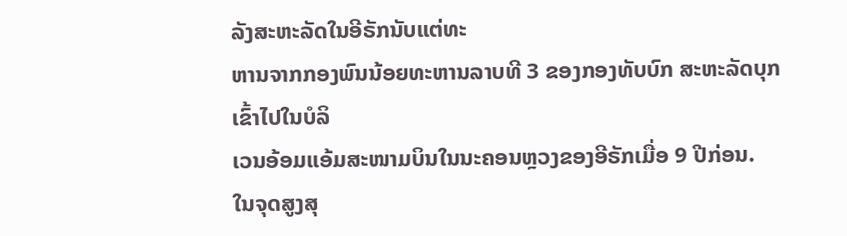ລັງສະຫະລັດໃນອີຣັກນັບແຕ່ທະ
ຫານຈາກກອງພົນນ້ອຍທະຫານລາບທີ 3 ຂອງກອງທັບບົກ ສະຫະລັດບຸກເຂົ້າໄປໃນບໍລິ
ເວນອ້ອມແອ້ມສະໜາມບິນໃນນະຄອນຫຼວງຂອງອີຣັກເມື່ອ 9 ປີກ່ອນ.
ໃນຈຸດສູງສຸ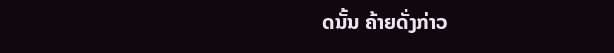ດນັ້ນ ຄ້າຍດັ່ງກ່າວ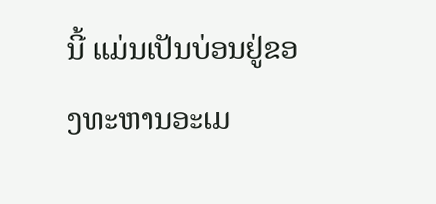ນີ້ ແມ່ນເປັນບ່ອນຢູ່ຂອງທະຫານອະເມ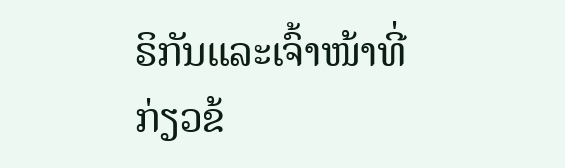ຣິກັນແລະເຈົ້າໜ້າທີ່
ກ່ຽວຂ້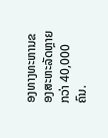ອງທາງທະຫານຂອງສະຫະລັດຫຼາຍກວ່າ 40,000 ຄົນ.